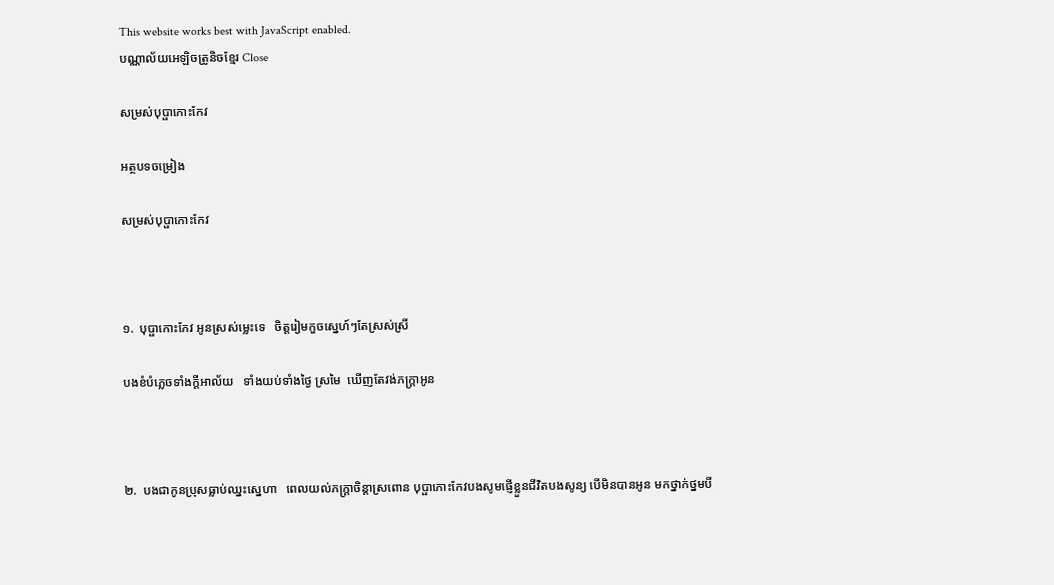This website works best with JavaScript enabled.
បណ្ណាល័យអេឡិចត្រូនិចខ្មែរ Close

សម្រស់បុប្ផាកោះកែវ

អត្ថបទចម្រៀង

សម្រស់បុប្ផាកោះកែវ



១.  បុប្ផាកោះកែវ អូនស្រស់ម្លេះទេ   ចិត្តរៀមកួចស្នេហ៍ៗតែស្រស់ស្រី

បងខំបំភ្លេចទាំងក្តីអាល័យ   ទាំងយប់ទាំងថ្ងៃ ស្រមៃ  ឃើញតែវង់ភក្ត្រាអូន



២.  បងជាកូនប្រុសធ្លាប់ឈ្នះស្នេហា   ពេលយល់ភក្ត្រាចិន្តាស្រពោន បុប្ផាកោះកែវបងសូមផ្ញើខ្លួនជីវិតបងសូន្យ បើមិនបានអូន មកថ្នាក់ថ្នមបី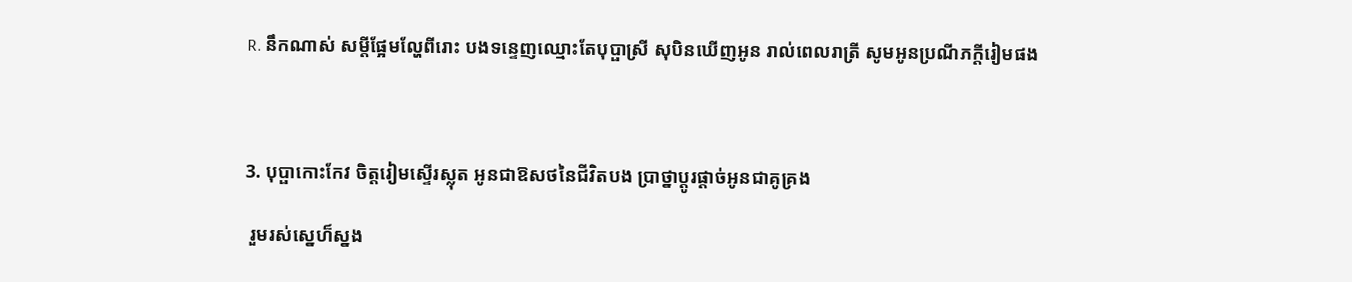R. នឹកណាស់ សម្តីផ្អែមល្ហែពីរោះ បងទន្ទេញឈ្មោះតែបុប្ផាស្រី សុបិនឃើញអូន រាល់ពេលរាត្រី សូមអូនប្រណីភក្តីរៀមផង



3. បុប្ផាកោះកែវ ចិត្តរៀមស្ទើរស្លុត អូនជាឱសថនៃជីវិតបង ប្រាថ្នាប្តូរផ្តាច់អូនជាគូគ្រង

 រួមរស់ស្នេហ៏ស្នង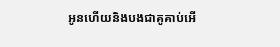អូនហើយនិងបងជាគូគាប់អើ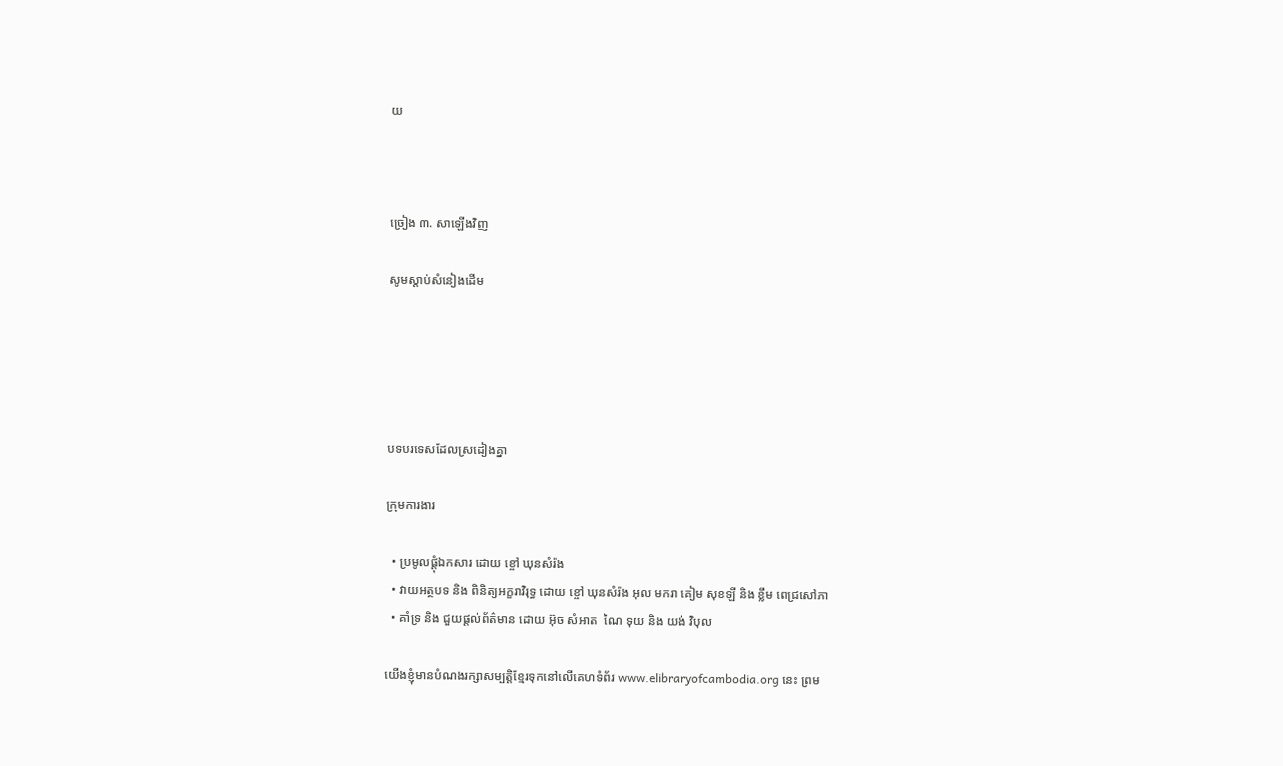យ



ច្រៀង ៣. សាឡើងវិញ

សូមស្ដាប់សំនៀងដើម





បទបរទេសដែលស្រដៀងគ្នា

ក្រុមការងារ

  • ប្រមូលផ្ដុំឯកសារ ដោយ ខ្ចៅ ឃុនសំរ៉ង
  • វាយអត្ថបទ និង ពិនិត្យអក្ខរាវិរុទ្ធ ដោយ ខ្ចៅ ឃុនសំរ៉ង អុល មករា គៀម សុខឡី និង ខ្លឹម ពេជ្រសៅភា
  • គាំទ្រ និង ជួយផ្ដល់ព័ត៌មាន ដោយ អ៊ុច សំអាត  ណៃ ទុយ និង យង់ វិបុល

យើងខ្ញុំមានបំណងរក្សាសម្បត្តិខ្មែរទុកនៅលើគេហទំព័រ www.elibraryofcambodia.org នេះ ព្រម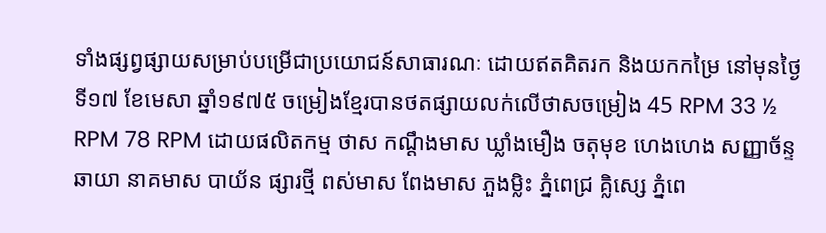ទាំងផ្សព្វផ្សាយសម្រាប់បម្រើជាប្រយោជន៍សាធារណៈ ដោយឥតគិតរក និងយកកម្រៃ នៅមុនថ្ងៃទី១៧ ខែមេសា ឆ្នាំ១៩៧៥ ចម្រៀងខ្មែរបានថតផ្សាយលក់លើថាសចម្រៀង 45 RPM 33 ½ RPM 78 RPM ដោយផលិតកម្ម ថាស កណ្ដឹងមាស ឃ្លាំងមឿង ចតុមុខ ហេងហេង សញ្ញាច័ន្ទឆាយា នាគមាស បាយ័ន ផ្សារថ្មី ពស់មាស ពែងមាស ភួងម្លិះ ភ្នំពេជ្រ គ្លិស្សេ ភ្នំពេ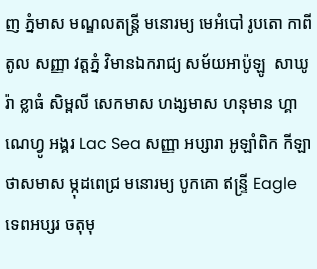ញ ភ្នំមាស មណ្ឌលតន្រ្តី មនោរម្យ មេអំបៅ រូបតោ កាពីតូល សញ្ញា វត្តភ្នំ វិមានឯករាជ្យ សម័យអាប៉ូឡូ  សាឃូរ៉ា ខ្លាធំ សិម្ពលី សេកមាស ហង្សមាស ហនុមាន ហ្គាណេហ្វូ អង្គរ Lac Sea សញ្ញា អប្សារា អូឡាំពិក កីឡា ថាសមាស ម្កុដពេជ្រ មនោរម្យ បូកគោ ឥន្ទ្រី Eagle ទេពអប្សរ ចតុមុ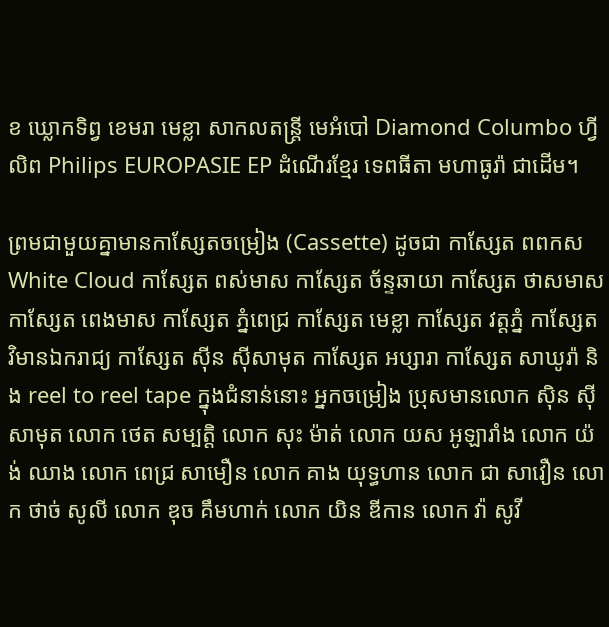ខ ឃ្លោកទិព្វ ខេមរា មេខ្លា សាកលតន្ត្រី មេអំបៅ Diamond Columbo ហ្វីលិព Philips EUROPASIE EP ដំណើរខ្មែរ ទេពធីតា មហាធូរ៉ា ជាដើម។

ព្រមជាមួយគ្នាមានកាសែ្សតចម្រៀង (Cassette) ដូចជា កាស្សែត ពពកស White Cloud កាស្សែត ពស់មាស កាស្សែត ច័ន្ទឆាយា កាស្សែត ថាសមាស កាស្សែត ពេងមាស កាស្សែត ភ្នំពេជ្រ កាស្សែត មេខ្លា កាស្សែត វត្តភ្នំ កាស្សែត វិមានឯករាជ្យ កាស្សែត ស៊ីន ស៊ីសាមុត កាស្សែត អប្សារា កាស្សែត សាឃូរ៉ា និង reel to reel tape ក្នុងជំនាន់នោះ អ្នកចម្រៀង ប្រុសមានលោក ស៊ិន ស៊ីសាមុត លោក ថេត សម្បត្តិ លោក សុះ ម៉ាត់ លោក យស អូឡារាំង លោក យ៉ង់ ឈាង លោក ពេជ្រ សាមឿន លោក គាង យុទ្ធហាន លោក ជា សាវឿន លោក ថាច់ សូលី លោក ឌុច គឹមហាក់ លោក យិន ឌីកាន លោក វ៉ា សូវី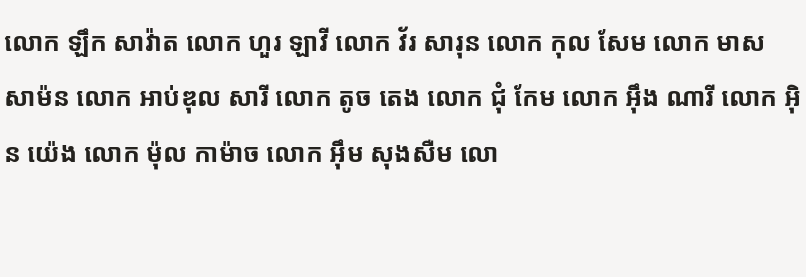លោក ឡឹក សាវ៉ាត លោក ហួរ ឡាវី លោក វ័រ សារុន លោក កុល សែម លោក មាស សាម៉ន លោក អាប់ឌុល សារី លោក តូច តេង លោក ជុំ កែម លោក អ៊ឹង ណារី លោក អ៊ិន យ៉េង លោក ម៉ុល កាម៉ាច លោក អ៊ឹម សុងសឺម លោ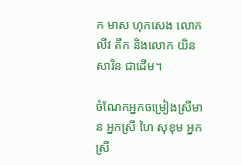ក មាស ហុកសេង លោក លីវ តឹក និងលោក យិន សារិន ជាដើម។

ចំណែកអ្នកចម្រៀងស្រីមាន អ្នកស្រី ហៃ សុខុម អ្នកស្រី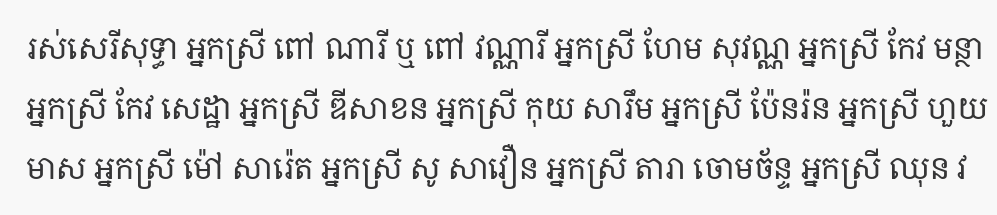រស់សេរីសុទ្ធា អ្នកស្រី ពៅ ណារី ឬ ពៅ វណ្ណារី អ្នកស្រី ហែម សុវណ្ណ អ្នកស្រី កែវ មន្ថា អ្នកស្រី កែវ សេដ្ឋា អ្នកស្រី ឌីសាខន អ្នកស្រី កុយ សារឹម អ្នកស្រី ប៉ែនរ៉ន អ្នកស្រី ហួយ មាស អ្នកស្រី ម៉ៅ សារ៉េត អ្នកស្រី សូ សាវឿន អ្នកស្រី តារា ចោមច័ន្ទ អ្នកស្រី ឈុន វ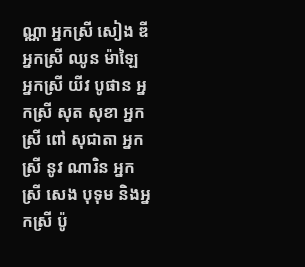ណ្ណា អ្នកស្រី សៀង ឌី អ្នកស្រី ឈូន ម៉ាឡៃ អ្នកស្រី យីវ បូផាន អ្នកស្រី សុត សុខា អ្នកស្រី ពៅ សុជាតា អ្នកស្រី នូវ ណារិន អ្នកស្រី សេង បុទុម និងអ្នកស្រី ប៉ូ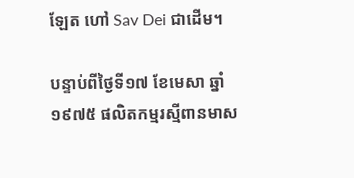ឡែត ហៅ Sav Dei ជាដើម។

បន្ទាប់ពីថ្ងៃទី១៧ ខែមេសា ឆ្នាំ១៩៧៥ ផលិតកម្មរស្មីពានមាស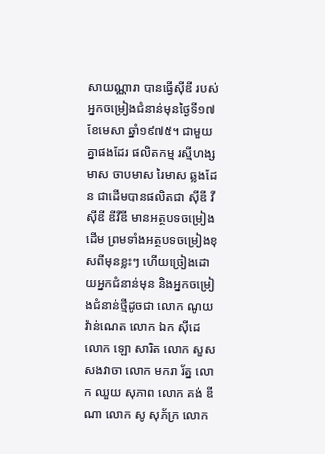សាយណ្ណារា បានធ្វើស៊ីឌី របស់អ្នកចម្រៀងជំនាន់មុនថ្ងៃទី១៧ ខែមេសា ឆ្នាំ១៩៧៥។ ជាមួយគ្នាផងដែរ ផលិតកម្ម រស្មីហង្សមាស ចាបមាស រៃមាស ឆ្លងដែន ជាដើមបានផលិតជា ស៊ីឌី វីស៊ីឌី ឌីវីឌី មានអត្ថបទចម្រៀងដើម ព្រមទាំងអត្ថបទចម្រៀងខុសពីមុនខ្លះៗ ហើយច្រៀងដោយអ្នកជំនាន់មុន និងអ្នកចម្រៀងជំនាន់ថ្មីដូចជា លោក ណូយ វ៉ាន់ណេត លោក ឯក ស៊ីដេ លោក ឡោ សារិត លោក សួស សងវាចា លោក មករា រ័ត្ន លោក ឈួយ សុភាព លោក គង់ ឌីណា លោក សូ សុភ័ក្រ លោក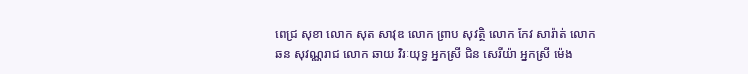ពេជ្រ សុខា លោក សុត សាវុឌ លោក ព្រាប សុវត្ថិ លោក កែវ សារ៉ាត់ លោក ឆន សុវណ្ណរាជ លោក ឆាយ វិរៈយុទ្ធ អ្នកស្រី ជិន សេរីយ៉ា អ្នកស្រី ម៉េង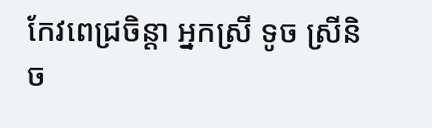កែវពេជ្រចិន្តា អ្នកស្រី ទូច ស្រីនិច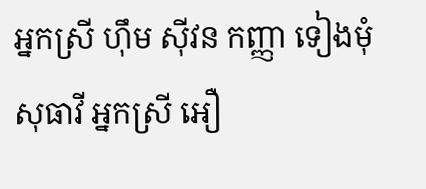អ្នកស្រី ហ៊ឹម ស៊ីវន កញ្ញា ទៀងមុំ សុធាវី អ្នកស្រី អឿ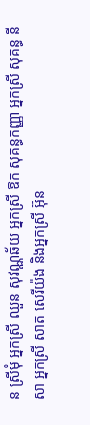ន ស្រីមុំ អ្នកស្រី ឈួន សុវណ្ណឆ័យ អ្នកស្រី ឱក សុគន្ធកញ្ញា អ្នកស្រី សុគន្ធ នីសា អ្នកស្រី សាត សេរីយ៉ង និងអ្នកស្រី អ៊ុន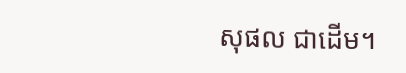សុផល ជាដើម។